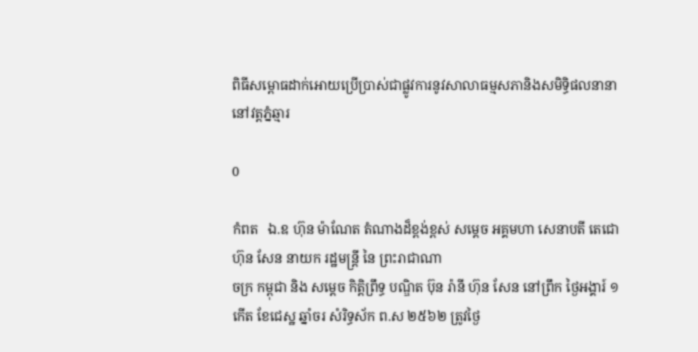ពិធីសម្ពោធដាក់អោយប្រើប្រាស់ជាផ្លូវការនូវសាលាធម្មសភានិងសមិទ្ធិផលនានានៅវត្តភ្នំឆ្មារ

0

កំពត   ឯ.ឧ ហ៊ុន ម៉ាណែត តំណាងដ៏ខ្ពង់ខ្ពស់ សម្ដេច អគ្គមហា សេនាបតី តេជោ ហ៊ុន សែន នាយក រដ្ឋមន្ត្រី នៃ ព្រះរាជាណា
ចក្រ កម្ពុជា និង សម្ដេច កិត្តិព្រឹទ្ធ បណ្ឌិត ប៊ុន រ៉ានី ហ៊ុន សែន នៅព្រឹក ថ្ងៃអង្គារ៍ ១កើត ខែជេស្ឋ ឆ្នាំចរ សំរិទ្ធស័ក ព.ស ២៥៦២ ត្រូវថ្ងៃ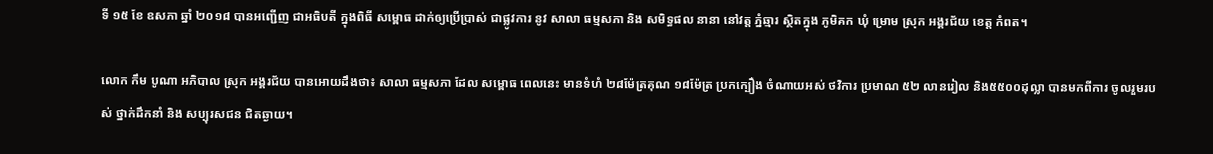ទី ១៥ ខែ ឧសភា ឆ្នាំ ២០១៨ បានអញ្ជើញ ជាអធិបតី ក្នុងពិធី សម្ពោធ ដាក់ឲ្យប្រើប្រាស់ ជាផ្លូវការ នូវ សាលា ធម្មសភា និង សមិទ្ធផល នានា នៅវត្ត ភ្នំឆ្មារ ស្ថិតក្នុង ភូមិគក ឃុំ ម្រោម ស្រុក អង្គរជ័យ ខេត្ត កំពត។

លោក កឹម បូណា អភិបាល ស្រុក អង្គរជ័យ បានអោយដឹងថា៖ សាលា ធម្មសភា ដែល សម្ពោធ ពេលនេះ មានទំហំ ២៨ម៉ែត្រគុណ ១៨ម៉ែត្រ ប្រកក្បឿង ចំណាយអស់ ថវិការ ប្រមាណ ៥២ លានរៀល និង៥៥០០ដុល្លា បានមកពីការ ចូលរួមរបស់ ថ្នាក់ដឹកនាំ និង សប្បុរសជន ជិតឆ្ងាយ។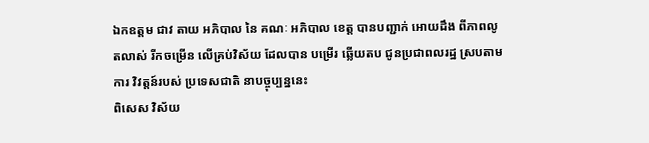ឯកឧត្ដម ជាវ តាយ អភិបាល នៃ គណៈ អភិបាល ខេត្ត បានបញ្ជាក់ អោយដឹង ពីភាពលូតលាស់ រីកចម្រើន លើគ្រប់វិស័យ ដែលបាន បម្រើរ ឆ្លើយតប ជូនប្រជាពលរដ្ឋ ស្របតាមការ វិវត្តន៍របស់ ប្រទេសជាតិ នាបច្ចុប្បន្ននេះ
ពិសេស វិស័យ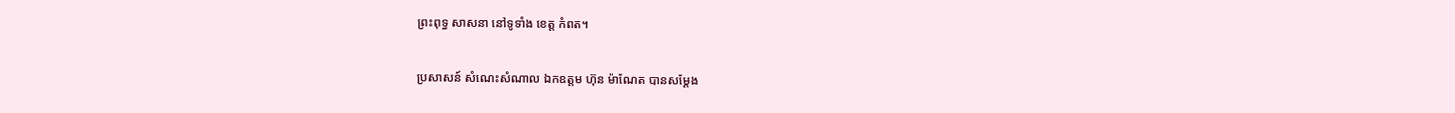ព្រះពុទ្ធ សាសនា នៅទូទាំង ខេត្ត កំពត។

ប្រសាសន៍ សំណេះសំណាល ឯកឧត្តម ហ៊ុន ម៉ាណែត បានសម្ដែង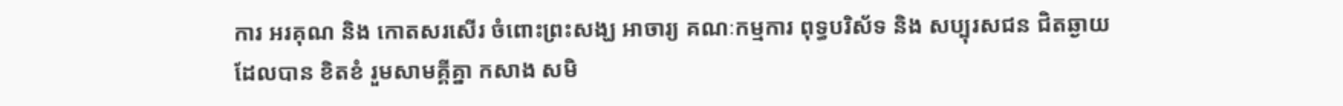ការ អរគុណ និង កោតសរសេីរ ចំពោះព្រះសង្ឃ អាចារ្យ គណៈកម្មការ ពុទ្ធបរិស័ទ និង សប្បុរសជន ជិតឆ្ងាយ ដែលបាន ខិតខំ រួមសាមគ្គីគ្នា កសាង សមិ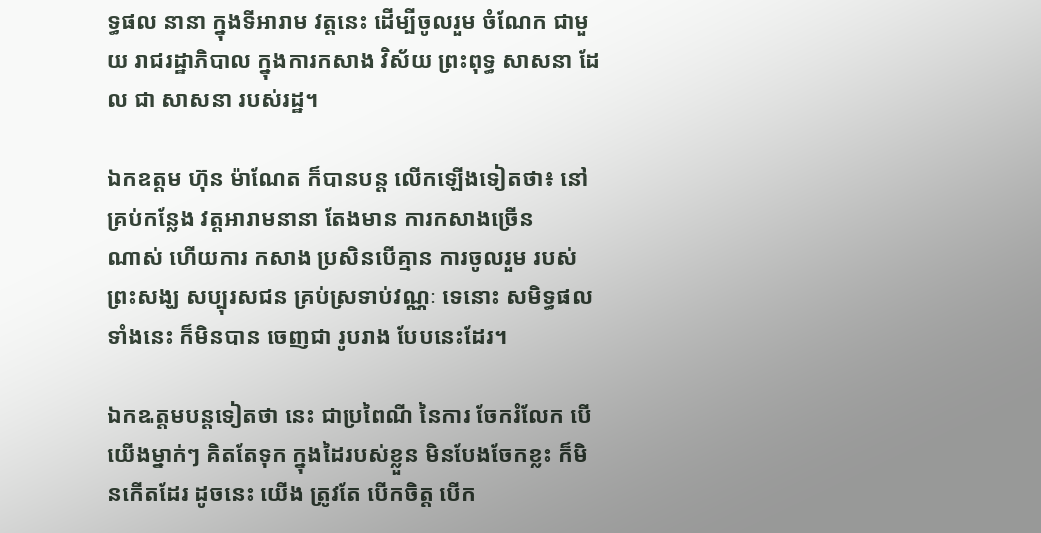ទ្ធផល នានា ក្នុងទីអារាម វត្តនេះ ដេីម្បីចូលរួម ចំណែក ជាមួយ រាជរដ្ឋាភិបាល ក្នុងការកសាង វិស័យ ព្រះពុទ្ធ សាសនា ដែល ជា សាសនា របស់រដ្ឋ។

ឯកឧត្ដម ហ៊ុន ម៉ាណែត ក៏បានបន្ត លើកឡើងទៀតថា៖ នៅគ្រប់កន្លែង វត្តអារាមនានា តែងមាន ការកសាងច្រេីន
ណាស់ ហើយការ កសាង ប្រសិនបើគ្មាន ការចូលរួម របស់ព្រះសង្ឃ សប្បុរសជន គ្រប់ស្រទាប់វណ្ណៈ ទេនោះ សមិទ្ធផល ទាំងនេះ ក៏មិនបាន ចេញជា រូបរាង បែបនេះដែរ។

ឯកឩត្តមបន្តទៀតថា នេះ ជាប្រពៃណី នៃការ ចែករំលែក បេីយេីងម្នាក់ៗ គិតតែទុក ក្នុងដៃរបស់ខ្លួន មិនបែងចែកខ្លះ ក៏មិនកេីតដែរ ដូចនេះ យើង ត្រូវតែ បេីកចិត្ត បេីក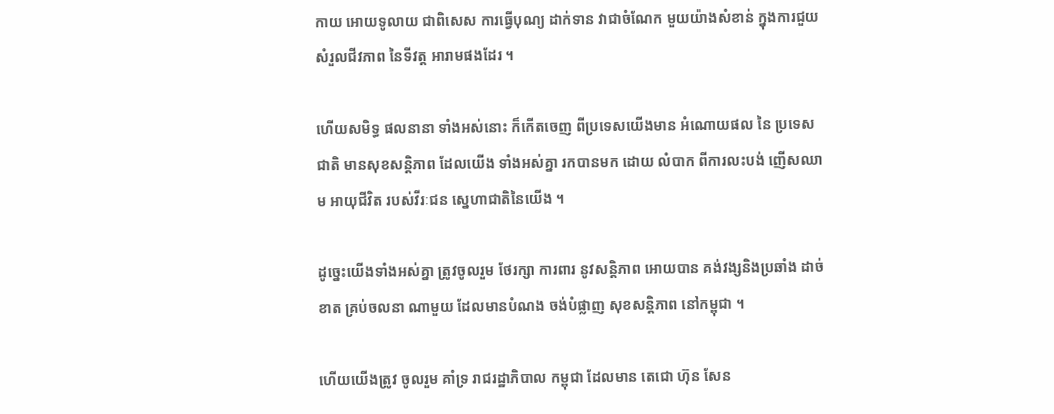កាយ អោយទូលាយ ជាពិសេស ការធ្វេីបុណ្យ ដាក់ទាន វាជាចំណែក មួយយ៉ាងសំខាន់ ក្នុងការជួយ សំរួលជីវភាព នៃទីវត្ត អារាមផងដែរ ។

ហើយសមិទ្ធ ផលនានា ទាំងអស់នោះ ក៏កើតចេញ ពីប្រទេសយើងមាន អំណោយផល នៃ ប្រទេសជាតិ មានសុខសន្តិភាព ដែលយើង ទាំងអស់គ្នា រកបានមក ដោយ លំបាក ពីការលះបង់ ញើសឈាម អាយុជីវិត របស់វីរៈជន ស្នេហាជាតិនៃយេីង ។

ដូច្នេះយេីងទាំងអស់គ្នា ត្រូវចូលរួម ថែរក្សា ការពារ នូវសន្តិភាព អោយបាន គង់វង្សនិងប្រឆាំង ដាច់ខាត គ្រប់ចលនា ណាមួយ ដែលមានបំណង ចង់បំផ្លាញ សុខសន្តិភាព នៅកម្ពុជា ។

ហេីយយើងត្រូវ ចូលរួម គាំទ្រ រាជរដ្ឋាភិបាល កម្ពុជា ដែលមាន តេជោ ហ៊ុន សែន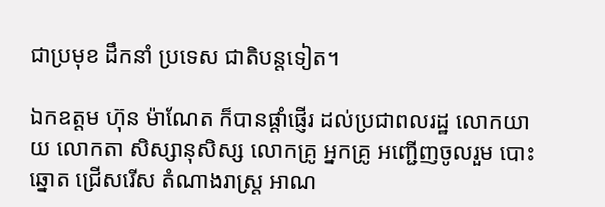ជាប្រមុខ ដឹកនាំ ប្រទេស ជាតិបន្តទៀត។

ឯកឧត្ដម ហ៊ុន ម៉ាណែត ក៏បានផ្ដាំផ្ញើរ ដល់ប្រជាពលរដ្ឋ លោកយាយ លោកតា សិស្សានុសិស្ស លោកគ្រូ អ្នកគ្រូ អញ្ជេីញចូលរួម បោះឆ្នោត ជ្រើសរើស តំណាងរាស្ត្រ អាណ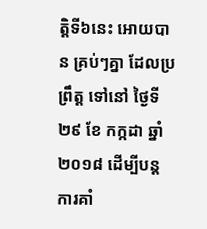ត្តិទី៦នេះ អោយបាន គ្រប់ៗគ្នា ដែលប្រព្រឹត្ត ទៅនៅ ថ្ងៃទី ២៩ ខែ កក្កដា ឆ្នាំ២០១៨ ដើម្បីបន្ត ការគាំ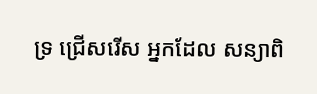ទ្រ ជ្រេីសរេីស អ្នកដែល សន្យាពិ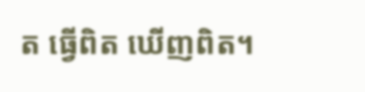ត ធ្វេីពិត ឃេីញពិត។